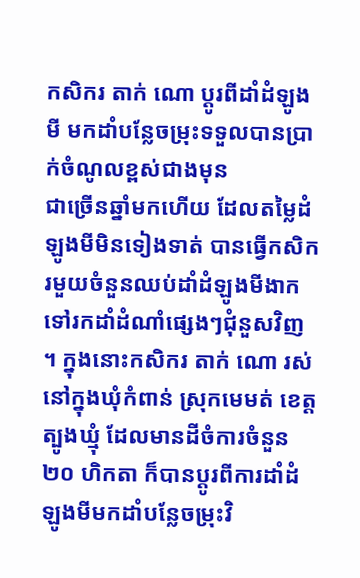កសិករ តាក់ ណោ ប្តូរពីដាំដំឡូងមី មកដាំបន្លែចម្រុះទទួលបានប្រាក់ចំណូលខ្ពស់ជាងមុន
ជាច្រើនឆ្នាំមកហើយ ដែលតម្លៃដំឡូងមីមិនទៀងទាត់ បានធ្វើកសិករមួយចំនួនឈប់ដាំដំឡូងមីងាកទៅរកដាំដំណាំផ្សេងៗជុំនួសវិញ ។ ក្នុងនោះកសិករ តាក់ ណោ រស់នៅក្នុងឃុំកំពាន់ ស្រុកមេមត់ ខេត្តត្បូងឃ្មុំ ដែលមានដីចំការចំនួន ២០ ហិកតា ក៏បានប្តូរពីការដាំដំឡូងមីមកដាំបន្លែចម្រុះវិ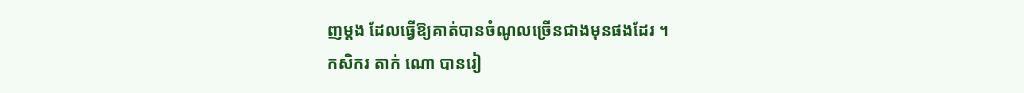ញម្តង ដែលធ្វើឱ្យគាត់បានចំណូលច្រើនជាងមុនផងដែរ ។
កសិករ តាក់ ណោ បានរៀ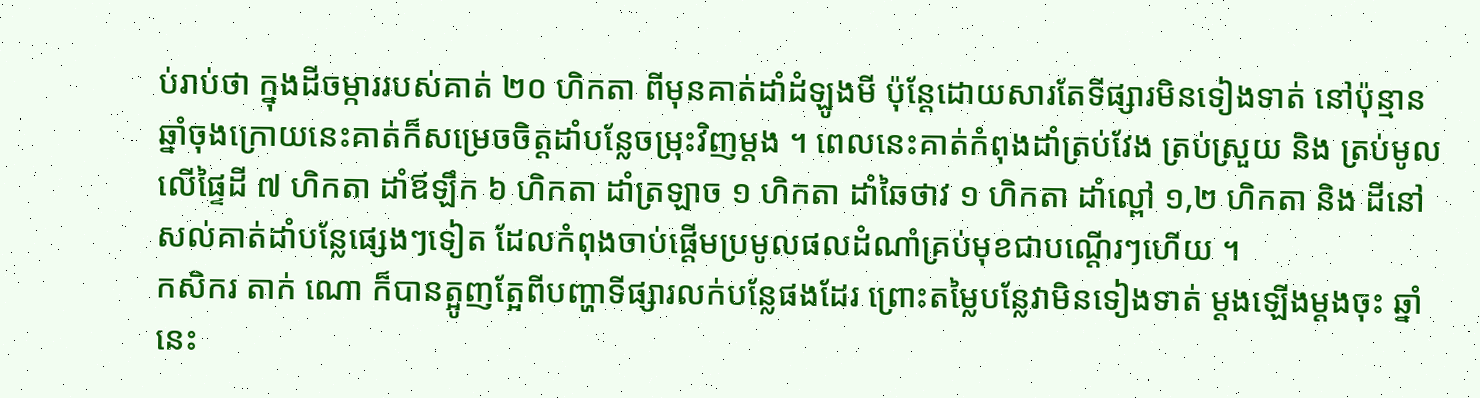ប់រាប់ថា ក្នុងដីចម្ការរបស់គាត់ ២០ ហិកតា ពីមុនគាត់ដាំដំឡូងមី ប៉ុន្តែដោយសារតែទីផ្សារមិនទៀងទាត់ នៅប៉ុន្មានឆ្នាំចុងក្រោយនេះគាត់ក៏សម្រេចចិត្តដាំបន្លែចម្រុះវិញម្តង ។ ពេលនេះគាត់កំពុងដាំត្រប់វែង ត្រប់ស្រួយ និង ត្រប់មូល លើផ្ទៃដី ៧ ហិកតា ដាំឪឡឹក ៦ ហិកតា ដាំត្រឡាច ១ ហិកតា ដាំឆៃថាវ ១ ហិកតា ដាំល្ពៅ ១,២ ហិកតា និង ដីនៅសល់គាត់ដាំបន្លែផ្សេងៗទៀត ដែលកំពុងចាប់ផ្តើមប្រមូលផលដំណាំគ្រប់មុខជាបណ្តើរៗហើយ ។
កសិករ តាក់ ណោ ក៏បានត្អូញត្អែពីបញ្ហាទីផ្សារលក់បន្លែផងដែរ ព្រោះតម្លៃបន្លែវាមិនទៀងទាត់ ម្តងឡើងម្តងចុះ ឆ្នាំនេះ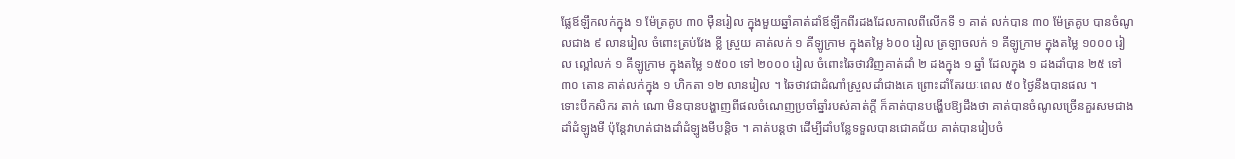ផ្លែឪឡឹកលក់ក្នុង ១ ម៉ែត្រគូប ៣០ ម៉ឺនរៀល ក្នុងមួយឆ្នាំគាត់ដាំឪឡឹកពីរដងដែលកាលពីលើកទី ១ គាត់ លក់បាន ៣០ ម៉ែត្រគូប បានចំណូលជាង ៩ លានរៀល ចំពោះត្រប់វែង ខ្លី ស្រួយ គាត់លក់ ១ គីឡូក្រាម ក្នុងតម្លៃ ៦០០ រៀល ត្រឡាចលក់ ១ គីឡូក្រាម ក្នុងតម្លៃ ១០០០ រៀល ល្ពៅលក់ ១ គីឡូក្រាម ក្នុងតម្លៃ ១៥០០ ទៅ ២០០០ រៀល ចំពោះឆៃថាវវិញគាត់ដាំ ២ ដងក្នុង ១ ឆ្នាំ ដែលក្នុង ១ ដងដាំបាន ២៥ ទៅ ៣០ តោន គាត់លក់ក្នុង ១ ហិកតា ១២ លានរៀល ។ ឆៃថាវជាដំណាំស្រួលដាំជាងគេ ព្រោះដាំតែរយៈពេល ៥០ ថ្ងៃនឹងបានផល ។
ទោះបីកសិករ តាក់ ណោ មិនបានបង្ហាញពីផលចំណេញប្រចាំឆ្នាំរបស់គាត់ក្តី ក៏គាត់បានបង្ហើបឱ្យដឹងថា គាត់បានចំណូលច្រើនគួរសមជាងដាំដំឡូងមី ប៉ុន្តែវាហត់ជាងដាំដំឡូងមីបន្តិច ។ គាត់បន្តថា ដើម្បីដាំបន្លែទទួលបានជោគជ័យ គាត់បានរៀបចំ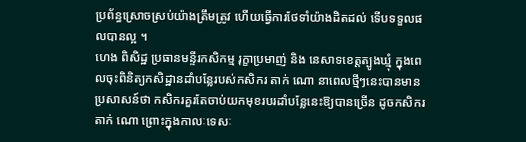ប្រព័ន្ធស្រោចស្រប់យ៉ាងត្រឹមត្រូវ ហើយធ្វើការថែទាំយ៉ាងដិតដល់ ទើបទទួលផលបានល្អ ។
ហេង ពិសិដ្ឋ ប្រធានមន្ទីរកសិកម្ម រុក្ខាប្រមាញ់ និង នេសាទខេត្តត្បូងឃ្មុំ ក្នុងពេលចុះពិនិត្យកសិដ្ឋានដាំបន្លែរបស់កសិករ តាក់ ណោ នាពេលថ្មីៗនេះបានមានប្រសាសន៍ថា កសិករគួរតែចាប់យកមុខរបរដាំបន្លែនេះឱ្យបានច្រើន ដូចកសិករ តាក់ ណោ ព្រោះក្នុងកាលៈទេសៈ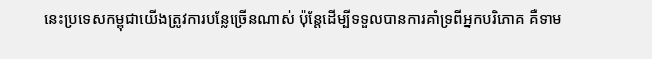នេះប្រទេសកម្ពុជាយើងត្រូវការបន្លែច្រើនណាស់ ប៉ុន្តែដើម្បីទទួលបានការគាំទ្រពីអ្នកបរិភោគ គឺទាម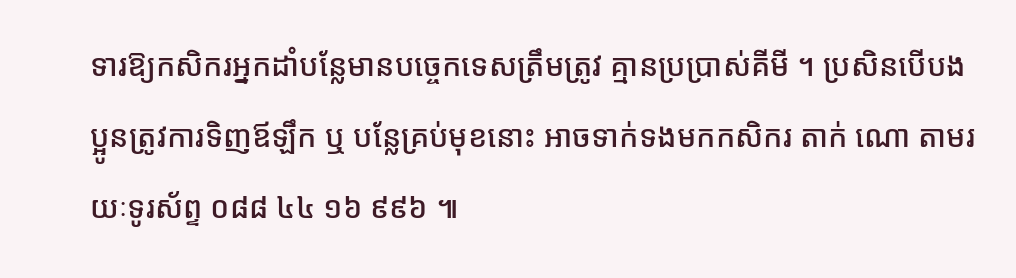ទារឱ្យកសិករអ្នកដាំបន្លែមានបច្ចេកទេសត្រឹមត្រូវ គ្មានប្រប្រាស់គីមី ។ ប្រសិនបើបងប្អូនត្រូវការទិញឪឡឹក ឬ បន្លែគ្រប់មុខនោះ អាចទាក់ទងមកកសិករ តាក់ ណោ តាមរយៈទូរស័ព្ទ ០៨៨ ៤៤ ១៦ ៩៩៦ ៕